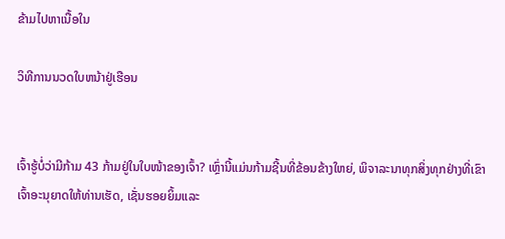ຂ້າມໄປຫາເນື້ອໃນ

ວິທີການນວດໃບຫນ້າຢູ່ເຮືອນ


ເຈົ້າຮູ້ບໍ່ວ່າມີກ້າມ 43 ກ້າມຢູ່ໃນໃບໜ້າຂອງເຈົ້າ? ເຫຼົ່ານີ້ແມ່ນກ້າມຊີ້ນທີ່ຂ້ອນຂ້າງໃຫຍ່, ພິຈາລະນາທຸກສິ່ງທຸກຢ່າງທີ່ເຂົາເຈົ້າອະນຸຍາດໃຫ້ທ່ານເຮັດ, ເຊັ່ນຮອຍຍິ້ມແລະ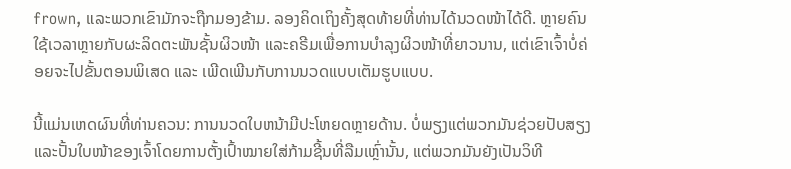frown, ແລະພວກເຂົາມັກຈະຖືກມອງຂ້າມ. ລອງຄິດເຖິງຄັ້ງສຸດທ້າຍທີ່ທ່ານໄດ້ນວດໜ້າໄດ້ດີ. ຫຼາຍຄົນໃຊ້ເວລາຫຼາຍກັບຜະລິດຕະພັນຊັ້ນຜິວໜ້າ ແລະຄຣີມເພື່ອການບຳລຸງຜິວໜ້າທີ່ຍາວນານ, ແຕ່ເຂົາເຈົ້າບໍ່ຄ່ອຍຈະໄປຂັ້ນຕອນພິເສດ ແລະ ເພີດເພີນກັບການນວດແບບເຕັມຮູບແບບ.

ນີ້ແມ່ນເຫດຜົນທີ່ທ່ານຄວນ: ການນວດໃບຫນ້າມີປະໂຫຍດຫຼາຍດ້ານ. ບໍ່ພຽງແຕ່ພວກມັນຊ່ວຍປັບສຽງ ແລະປັ້ນໃບໜ້າຂອງເຈົ້າໂດຍການຕັ້ງເປົ້າໝາຍໃສ່ກ້າມຊີ້ນທີ່ລືມເຫຼົ່ານັ້ນ, ແຕ່ພວກມັນຍັງເປັນວິທີ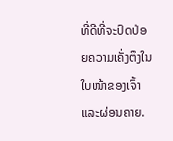ທີ່ດີທີ່ຈະປົດປ່ອຍຄວາມເຄັ່ງຕຶງໃນໃບໜ້າຂອງເຈົ້າ ແລະຜ່ອນຄາຍ.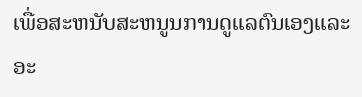ເພື່ອສະຫນັບສະຫນູນການດູແລຕົນເອງແລະອະ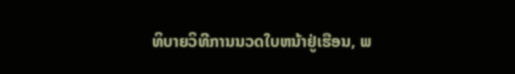ທິບາຍວິທີການນວດໃບຫນ້າຢູ່ເຮືອນ, ພ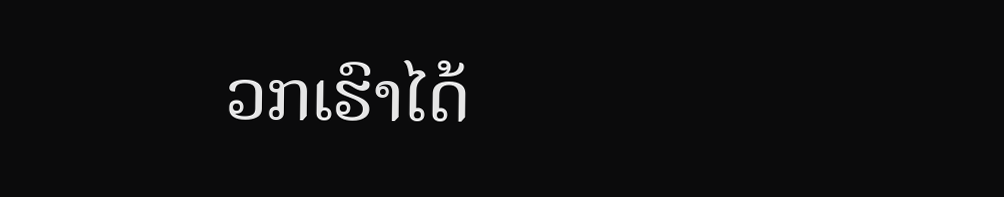ວກເຮົາໄດ້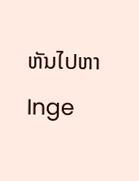ຫັນໄປຫາ Inge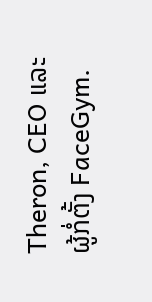Theron, CEO ແລະຜູ້ກໍ່ຕັ້ງ FaceGym.